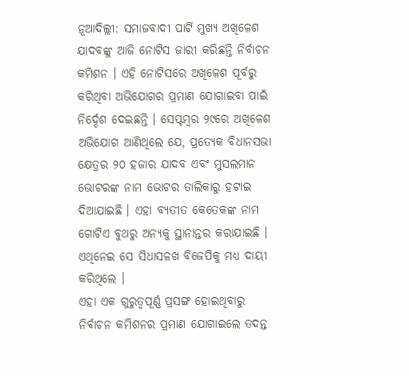ନୂଆଦିଲ୍ଲୀ: ସମାଜବାଦୀ ପାର୍ଟି ମୁଖ୍ୟ ଅଖିଳେଶ ଯାଦବଙ୍କୁ ଆଜି ନୋଟିସ ଜାରୀ କରିଛନ୍ତି ନିର୍ବାଚନ କମିଶନ । ଏହି ନୋଟିସରେ ଅଖିଳେଶ ପୂର୍ବରୁ କରିଥିବା ଅଭିଯୋଗର ପ୍ରମାଣ ଯୋଗାଇବା ପାଇଁ ନିର୍ଦ୍ଦେଶ ଦେଇଛନ୍ତି । ସେପ୍ଟମ୍ବର ୨୯ରେ ଅଖିଳେଶ ଅଭିଯୋଗ ଆଣିଥିଲେ ଯେ, ପ୍ରତ୍ୟେକ ବିଧାନସଭା କ୍ଷେତ୍ରର ୨୦ ହଜାର ଯାଦବ ଏବଂ ମୁସଲମାନ ଭୋଟରଙ୍କ ନାମ ଭୋଟର ତାଲିକାରୁ ହଟାଇ ଦିଆଯାଇଛି । ଏହା ବ୍ୟତୀତ କେତେକଙ୍କ ନାମ ଗୋଟିଏ ବୁଥରୁ ଅନ୍ୟକୁ ସ୍ଥାନାନ୍ତର କରାଯାଇଛି । ଏଥିନେଇ ସେ ସିଧାସଳଖ ବିଜେପିକୁ ମଧ୍ୟ ଦାୟୀ କରିଥିଲେ ।
ଏହା ଏକ ଗୁରୁତ୍ୱପୂର୍ଣ୍ଣ ପ୍ରସଙ୍ଗ ହୋଇଥିବାରୁ ନିର୍ବାଚନ କମିଶନର ପ୍ରମାଣ ଯୋଗାଇଲେ ତଦନ୍ତ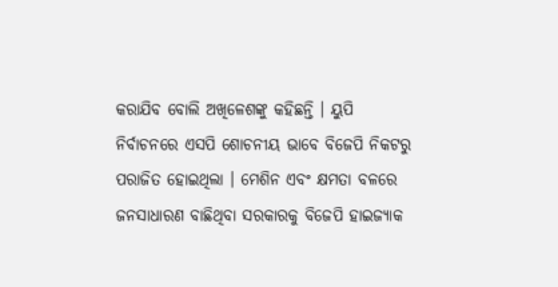କରାଯିବ ବୋଲି ଅଖିଳେଶଙ୍କୁ କହିଛନ୍ତି । ୟୁପି ନିର୍ବାଚନରେ ଏସପି ଶୋଚନୀୟ ଭାବେ ବିଜେପି ନିକଟରୁ ପରାଜିତ ହୋଇଥିଲା । ମେଶିନ ଏବଂ କ୍ଷମତା ବଳରେ ଜନସାଧାରଣ ବାଛିଥିବା ସରକାରକୁ ବିଜେପି ହାଇଜ୍ୟାକ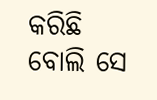କରିଛି ବୋଲି ସେ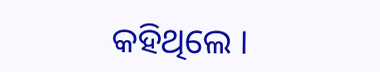କହିଥିଲେ ।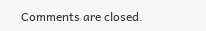Comments are closed.